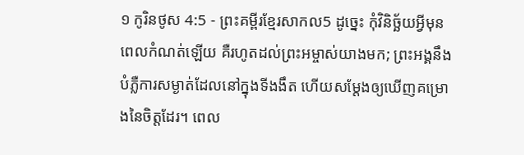១ កូរិនថូស 4:5 - ព្រះគម្ពីរខ្មែរសាកល5 ដូច្នេះ កុំវិនិច្ឆ័យអ្វីមុនពេលកំណត់ឡើយ គឺរហូតដល់ព្រះអម្ចាស់យាងមក; ព្រះអង្គនឹងបំភ្លឺការសម្ងាត់ដែលនៅក្នុងទីងងឹត ហើយសម្ដែងឲ្យឃើញគម្រោងនៃចិត្តដែរ។ ពេល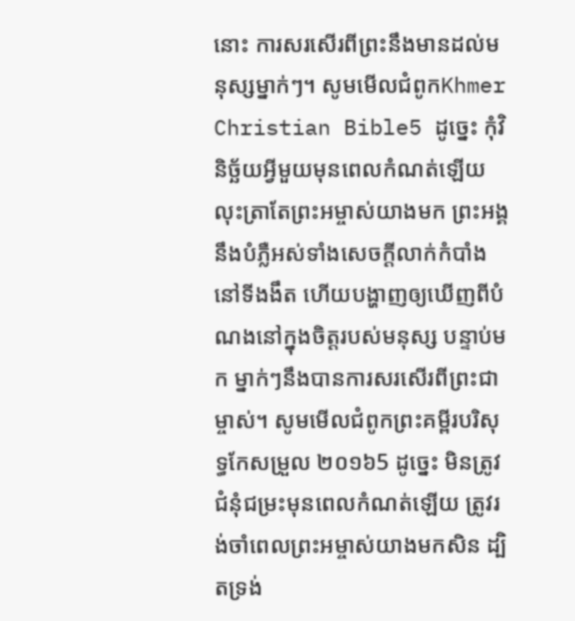នោះ ការសរសើរពីព្រះនឹងមានដល់មនុស្សម្នាក់ៗ។ សូមមើលជំពូកKhmer Christian Bible5 ដូច្នេះ កុំវិនិច្ឆ័យអ្វីមួយមុនពេលកំណត់ឡើយ លុះត្រាតែព្រះអម្ចាស់យាងមក ព្រះអង្គនឹងបំភ្លឺអស់ទាំងសេចក្ដីលាក់កំបាំងនៅទីងងឹត ហើយបង្ហាញឲ្យឃើញពីបំណងនៅក្នុងចិត្ដរបស់មនុស្ស បន្ទាប់មក ម្នាក់ៗនឹងបានការសរសើរពីព្រះជាម្ចាស់។ សូមមើលជំពូកព្រះគម្ពីរបរិសុទ្ធកែសម្រួល ២០១៦5 ដូច្នេះ មិនត្រូវជំនុំជម្រះមុនពេលកំណត់ឡើយ ត្រូវរង់ចាំពេលព្រះអម្ចាស់យាងមកសិន ដ្បិតទ្រង់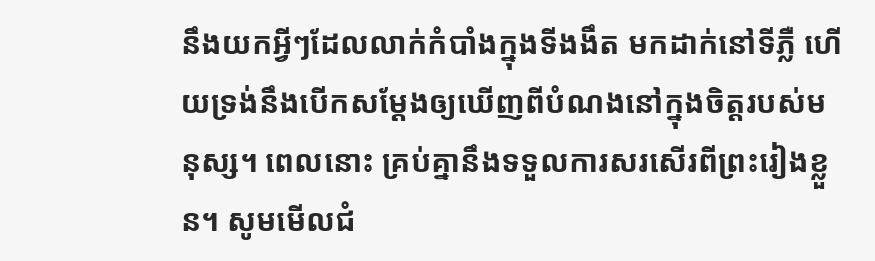នឹងយកអ្វីៗដែលលាក់កំបាំងក្នុងទីងងឹត មកដាក់នៅទីភ្លឺ ហើយទ្រង់នឹងបើកសម្ដែងឲ្យឃើញពីបំណងនៅក្នុងចិត្តរបស់មនុស្ស។ ពេលនោះ គ្រប់គ្នានឹងទទួលការសរសើរពីព្រះរៀងខ្លួន។ សូមមើលជំ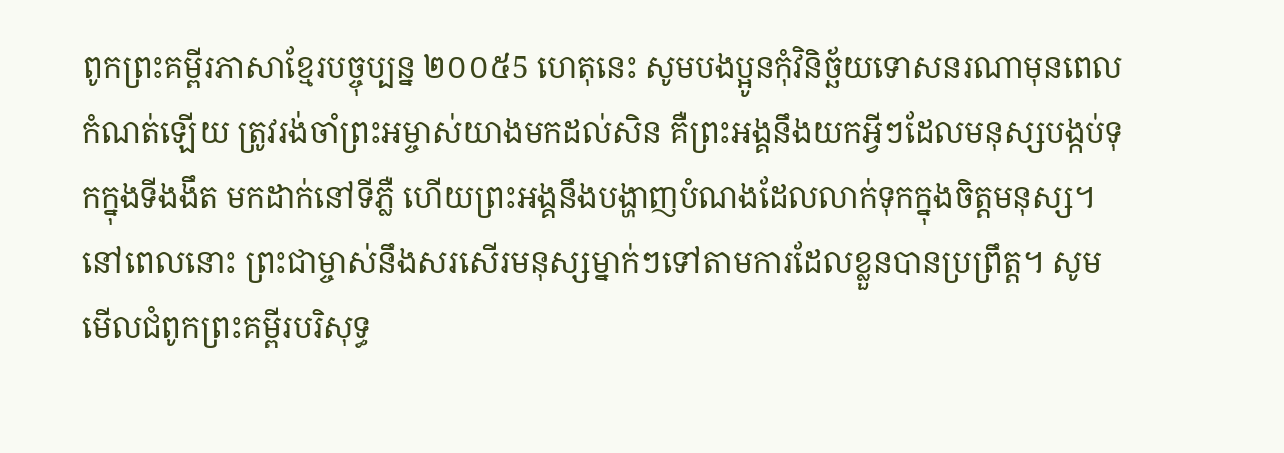ពូកព្រះគម្ពីរភាសាខ្មែរបច្ចុប្បន្ន ២០០៥5 ហេតុនេះ សូមបងប្អូនកុំវិនិច្ឆ័យទោសនរណាមុនពេលកំណត់ឡើយ ត្រូវរង់ចាំព្រះអម្ចាស់យាងមកដល់សិន គឺព្រះអង្គនឹងយកអ្វីៗដែលមនុស្សបង្កប់ទុកក្នុងទីងងឹត មកដាក់នៅទីភ្លឺ ហើយព្រះអង្គនឹងបង្ហាញបំណងដែលលាក់ទុកក្នុងចិត្តមនុស្ស។ នៅពេលនោះ ព្រះជាម្ចាស់នឹងសរសើរមនុស្សម្នាក់ៗទៅតាមការដែលខ្លួនបានប្រព្រឹត្ត។ សូមមើលជំពូកព្រះគម្ពីរបរិសុទ្ធ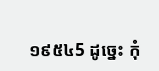១៩៥៤5 ដូច្នេះ កុំ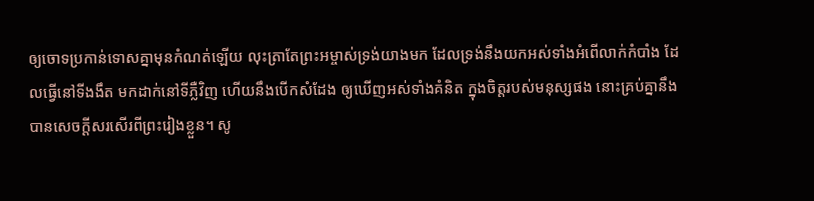ឲ្យចោទប្រកាន់ទោសគ្នាមុនកំណត់ឡើយ លុះត្រាតែព្រះអម្ចាស់ទ្រង់យាងមក ដែលទ្រង់នឹងយកអស់ទាំងអំពើលាក់កំបាំង ដែលធ្វើនៅទីងងឹត មកដាក់នៅទីភ្លឺវិញ ហើយនឹងបើកសំដែង ឲ្យឃើញអស់ទាំងគំនិត ក្នុងចិត្តរបស់មនុស្សផង នោះគ្រប់គ្នានឹងបានសេចក្ដីសរសើរពីព្រះរៀងខ្លួន។ សូ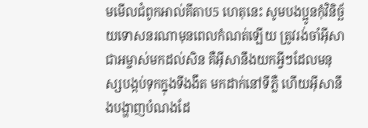មមើលជំពូកអាល់គីតាប5 ហេតុនេះ សូមបងប្អូនកុំវិនិច្ឆ័យទោសនរណាមុនពេលកំណត់ឡើយ ត្រូវរង់ចាំអ៊ីសាជាអម្ចាស់មកដល់សិន គឺអ៊ីសានឹងយកអ្វីៗដែលមនុស្សបង្កប់ទុកក្នុងទីងងឹត មកដាក់នៅទីភ្លឺ ហើយអ៊ីសានឹងបង្ហាញបំណងដែ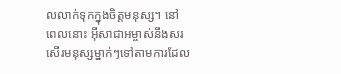លលាក់ទុកក្នុងចិត្ដមនុស្ស។ នៅពេលនោះ អ៊ីសាជាអម្ចាស់នឹងសរសើរមនុស្សម្នាក់ៗទៅតាមការដែល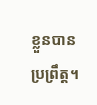ខ្លួនបានប្រព្រឹត្ដ។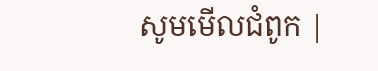សូមមើលជំពូក |